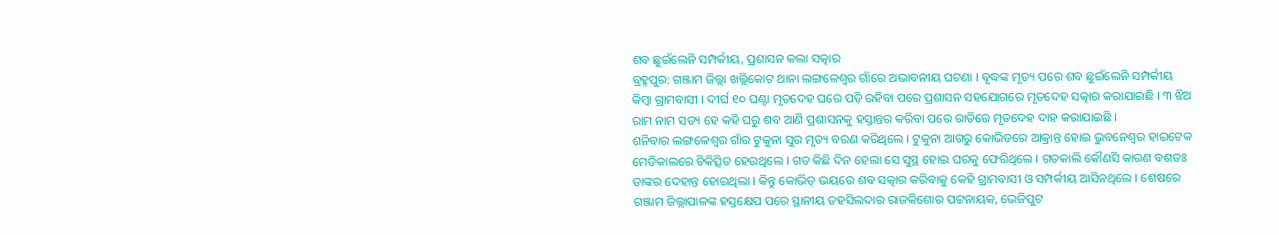ଶବ ଛୁଇଁଲେନି ସମ୍ପର୍କୀୟ, ପ୍ରଶାସନ କଲା ସତ୍କାର
ବ୍ରହ୍ମପୁର: ଗଞ୍ଜାମ ଜିଲ୍ଲା ଖଲ୍ଲିକୋଟ ଥାନା ଲଙ୍ଗଳେଶ୍ୱର ଗାଁରେ ଅଭାବନୀୟ ଘଟଣା । ବୃଦ୍ଧଙ୍କ ମୃତ୍ୟ ପରେ ଶବ ଛୁଇଁଲେନି ସମ୍ପର୍କୀୟ କିମ୍ବା ଗ୍ରାମବାସୀ । ଦୀର୍ଘ ୧୦ ଘଣ୍ଟା ମୃତଦେହ ଘରେ ପଡ଼ି ରହିବା ପରେ ପ୍ରଶାସନ ସହଯୋଗରେ ମୃତଦେହ ସତ୍କାର କରାଯାଇଛି । ୩ ଝିଅ ରାମ ନାମ ସତ୍ୟ ହେ କହି ଘରୁ ଶବ ଆଣି ପ୍ରଶାସନକୁ ହସ୍ତାନ୍ତର କରିବା ପରେ ରାତିରେ ମୃତଦେହ ଦାହ କରାଯାଇଛି ।
ଶନିବାର ଲଙ୍ଗଳେଶ୍ୱର ଗାଁର ଟୁକୁନା ସୁର ମୃତ୍ୟ ବରଣ କରିଥିଲେ । ଟୁକୁନା ଆଗରୁ କୋଭିଡରେ ଆକ୍ରାନ୍ତ ହୋଇ ଭୁବନେଶ୍ୱର ହାଇଟେକ ମେଡିକାଲରେ ଚିକିତ୍ସିତ ହେଉଥିଲେ । ଗତ କିଛି ଦିନ ହେଲା ସେ ସୁସ୍ଥ ହୋଇ ଘରକୁ ଫେରିଥିଲେ । ଗତକାଲି କୌଣସି କାରଣ ବଶତଃ ତାଙ୍କର ଦେହାନ୍ତ ହୋଇଥିଲା । କିନ୍ତୁ କୋଭିଡ୍ ଭୟରେ ଶବ ସତ୍କାର କରିବାକୁ କେହି ଗ୍ରାମବାସୀ ଓ ସମ୍ପର୍କୀୟ ଆସିନଥିଲେ । ଶେଷରେ ଗଞ୍ଜାମ ଜିଲ୍ଲାପାଳଙ୍କ ହସ୍ତକ୍ଷେପ ପରେ ସ୍ଥାନୀୟ ତହସିଲଦାର ରାଜକିଶୋର ପଟ୍ଟନାୟକ, ଭେଜିପୁଟ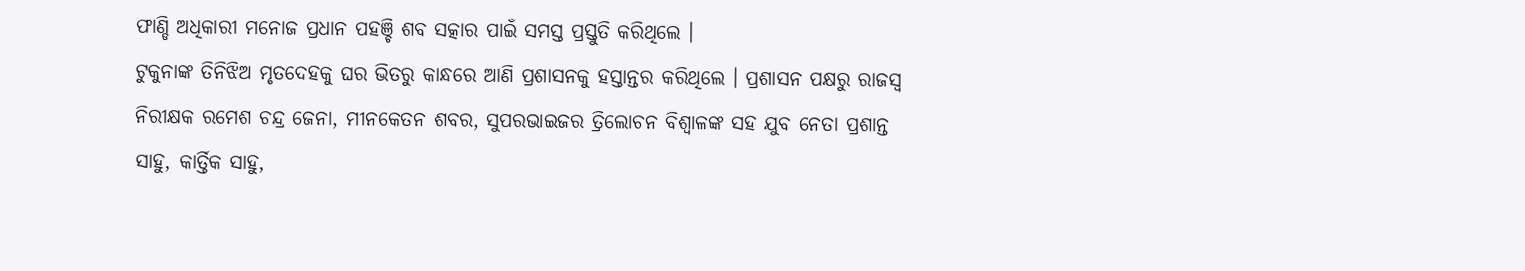ଫାଣ୍ଡି ଅଧିକାରୀ ମନୋଜ ପ୍ରଧାନ ପହଞ୍ଚି ଶବ ସତ୍କାର ପାଇଁ ସମସ୍ତ ପ୍ରସ୍ତୁତି କରିଥିଲେ ।
ଟୁକୁନାଙ୍କ ତିନିଝିଅ ମୃତଦେହକୁ ଘର ଭିତରୁ କାନ୍ଧରେ ଆଣି ପ୍ରଶାସନକୁ ହସ୍ତାନ୍ତର କରିଥିଲେ । ପ୍ରଶାସନ ପକ୍ଷରୁ ରାଜସ୍ୱ ନିରୀକ୍ଷକ ରମେଶ ଚନ୍ଦ୍ର ଜେନା, ମୀନକେତନ ଶବର, ସୁପରଭାଇଜର ତ୍ରିଲୋଚନ ବିଶ୍ୱାଳଙ୍କ ସହ ଯୁବ ନେତା ପ୍ରଶାନ୍ତ ସାହୁ, କାର୍ତ୍ତିକ ସାହୁ,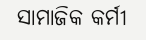ସାମାଜିକ କର୍ମୀ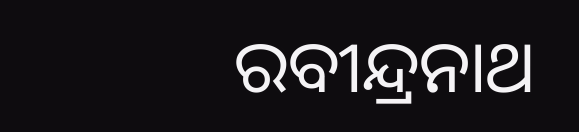ରବୀନ୍ଦ୍ରନାଥ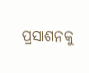ପ୍ରସାଶନକୁ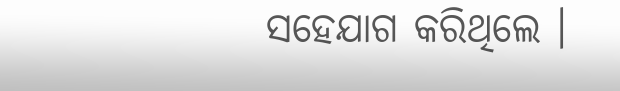ସହେଯାଗ କରିଥିଲେ ।